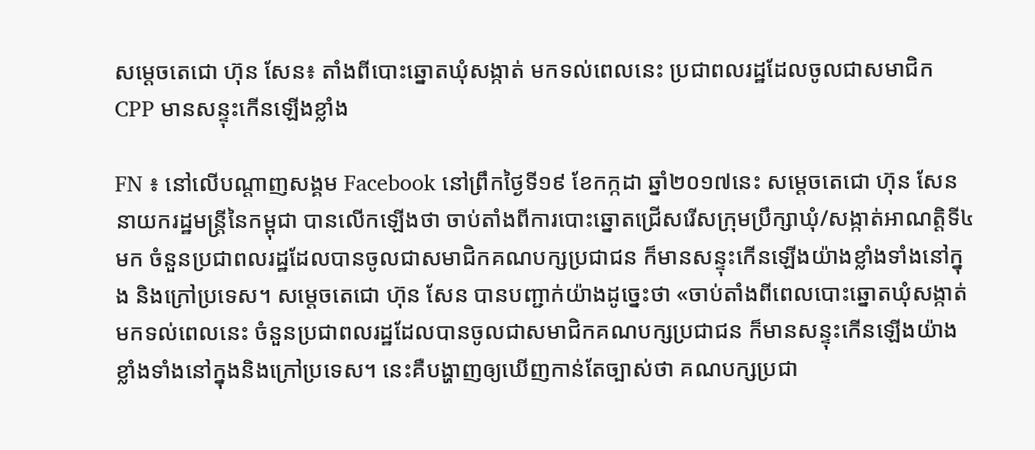សម្តេចតេជោ ហ៊ុន សែន៖ តាំងពីបោះឆ្នោតឃុំសង្កាត់ មកទល់ពេលនេះ ប្រជាពលរដ្ឋដែលចូលជាសមាជិក CPP មានសន្ទុះកើនឡើងខ្លាំង

FN ៖ នៅលើបណ្តាញសង្គម Facebook នៅព្រឹកថ្ងៃទី១៩ ខែកក្កដា ឆ្នាំ២០១៧នេះ សម្តេចតេជោ ហ៊ុន សែន នាយករដ្ឋមន្រ្តីនៃកម្ពុជា បានលើកឡើងថា ចាប់តាំងពីការបោះឆ្នោតជ្រើសរើសក្រុមប្រឹក្សាឃុំ/សង្កាត់អាណត្តិទី៤មក ចំនួនប្រជាពលរដ្ឋដែលបានចូលជាសមាជិកគណបក្សប្រជាជន ក៏មានសន្ទុះកើនឡើងយ៉ាងខ្លាំងទាំងនៅក្នុង និងក្រៅប្រទេស។ សម្តេចតេជោ ហ៊ុន សែន បានបញ្ជាក់យ៉ាងដូច្នេះថា «ចាប់តាំងពីពេលបោះឆ្នោតឃុំសង្កាត់មកទល់ពេលនេះ ចំនួនប្រជាពលរដ្ឋដែលបានចូលជាសមាជិកគណបក្សប្រជាជន ក៏មានសន្ទុះកើនឡើងយ៉ាងខ្លាំងទាំងនៅក្នុងនិងក្រៅប្រទេស។ នេះគឺបង្ហាញឲ្យឃើញកាន់តែច្បាស់ថា គណបក្សប្រជា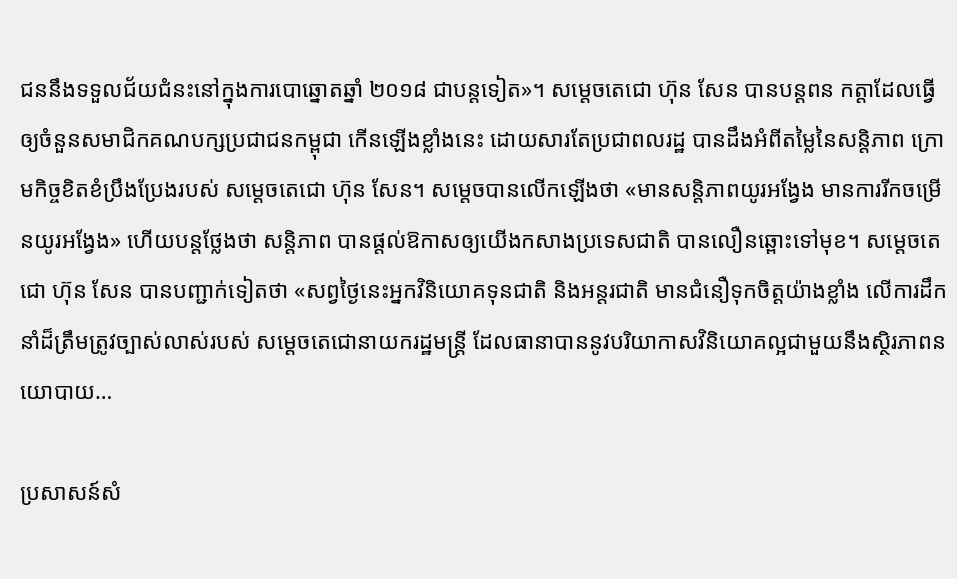ជននឹងទទួលជ័យជំនះនៅក្នុងការបោឆ្នោតឆ្នាំ ២០១៨ ជាបន្តទៀត»។ សម្តេចតេជោ ហ៊ុន សែន បានបន្តពន កត្តាដែលធ្វើឲ្យចំនួនសមាជិកគណបក្សប្រជាជនកម្ពុជា កើនឡើងខ្លាំងនេះ ដោយសារតែប្រជាពលរដ្ឋ បានដឹងអំពីតម្លៃនៃសន្តិភាព ក្រោមកិច្ចខិតខំប្រឹងប្រែងរបស់ សម្តេចតេជោ ហ៊ុន សែន។ សម្តេចបានលើកឡើងថា «មានសន្តិភាពយូរអង្វែង មានការរីកចម្រើនយូរអង្វែង» ហើយបន្តថ្លែងថា សន្តិភាព បានផ្តល់ឱកាសឲ្យយើងកសាងប្រទេសជាតិ បានលឿនឆ្ពោះទៅមុខ។ សម្តេចតេជោ ហ៊ុន សែន បានបញ្ជាក់ទៀតថា «សព្វថ្ងៃនេះអ្នកវិនិយោគទុនជាតិ និងអន្តរជាតិ មានជំនឿទុកចិត្តយ៉ាងខ្លាំង លើការដឹកនាំដ៏ត្រឹមត្រូវច្បាស់លាស់របស់ សម្តេចតេជោនាយករដ្ឋមន្រ្តី ដែលធានាបាននូវបរិយាកាសវិនិយោគល្អជាមួយនឹងស្ថិរភាពនយោបាយ…

ប្រសាសន៍សំ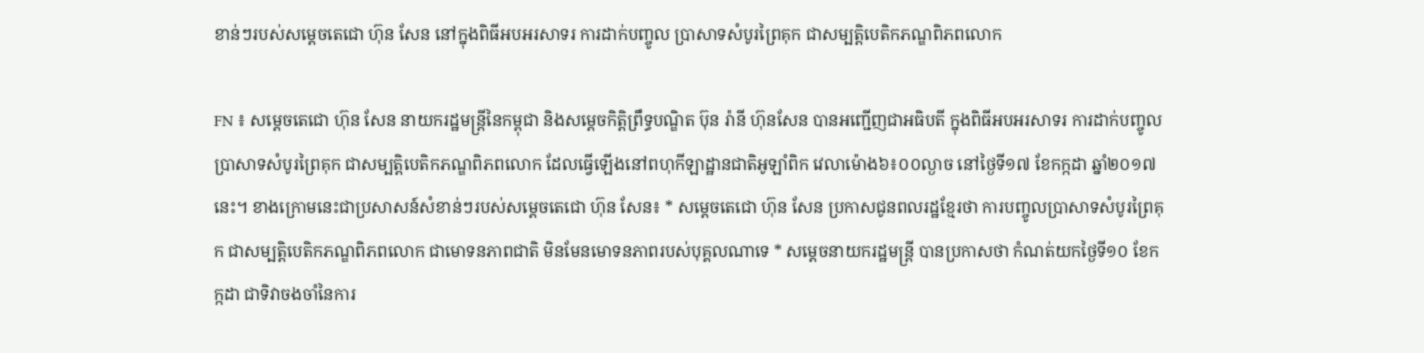ខាន់ៗរបស់សម្តេចតេជោ ហ៊ុន សែន នៅក្នុងពិធីអបអរសាទរ ការដាក់បញ្ចូល ប្រាសាទសំបូរព្រៃគុក ជាសម្បត្តិបេតិកភណ្ឌពិភពលោក

FN ៖ សម្ដេចតេជោ ហ៊ុន សែន នាយករដ្ឋមន្ដ្រីនៃកម្ពុជា និងសម្តេចកិត្តិព្រឹទ្ធបណ្ឌិត ប៊ុន រ៉ានី ហ៊ុនសែន បានអញ្ជើញជាអធិបតី ក្នុងពិធីអបអរសាទរ ការដាក់បញ្ចូល ប្រាសាទសំបូរព្រៃគុក ជាសម្បត្តិបេតិកភណ្ឌពិភពលោក ដែលធ្វើឡើងនៅពហុកីឡាដ្ឋានជាតិអូឡាំពិក វេលាម៉ោង៦៖០០ល្ងាច នៅថ្ងៃទី១៧ ខែកក្កដា ឆ្នាំ២០១៧នេះ។ ខាងក្រោមនេះជាប្រសាសន៍សំខាន់ៗរបស់សម្តេចតេជោ ហ៊ុន សែន៖ * សម្តេចតេជោ ហ៊ុន សែន ប្រកាសជូនពលរដ្ឋខ្មែរថា ការបញ្ចូលប្រាសាទសំបូរព្រៃគុក ជាសម្បត្តិបេតិកភណ្ឌពិភពលោក ជាមោទនភាពជាតិ មិនមែនមោទនភាពរបស់បុគ្គលណាទេ * សម្តេចនាយករដ្ឋមន្រ្តី បានប្រកាសថា កំណត់យកថ្ងៃទី១០ ខែកក្កដា ជាទិវាចងចាំនៃការ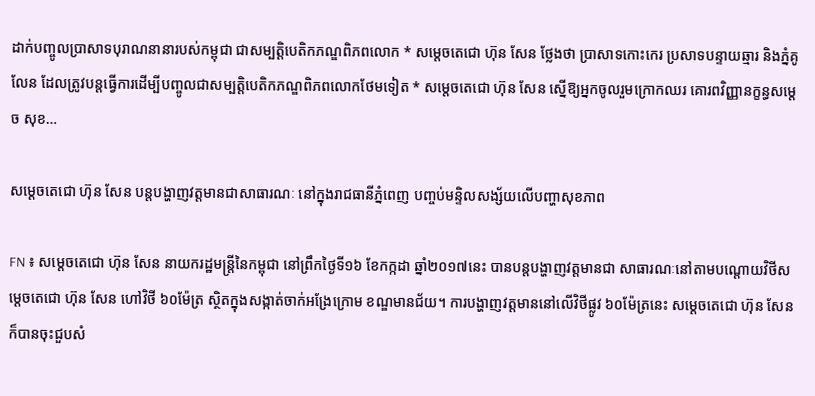ដាក់បញ្ចូលប្រាសាទបុរាណនានារបស់កម្ពុជា ជាសម្បត្តិបេតិកភណ្ឌពិភពលោក * សម្តេចតេជោ ហ៊ុន សែន ថ្លែងថា ប្រាសាទកោះកេរ ប្រសាទបន្ទាយឆ្មារ និងភ្នំគូលែន ដែលត្រូវបន្តធ្វើការដើម្បីបញ្ចូលជាសម្បត្តិបេតិកភណ្ឌពិភពលោកថែមទៀត * សម្តេចតេជោ ហ៊ុន សែន ស្នើឱ្យអ្នកចូលរួមក្រោកឈរ គោរពវិញ្ញានក្ខន្ធសម្តេច សុខ…

សម្តេចតេជោ ហ៊ុន សែន បន្តបង្ហាញវត្តមានជាសាធារណៈ នៅក្នុងរាជធានីភ្នំពេញ បញ្ចប់មន្ទិលសង្ស័យលើបញ្ហាសុខភាព

FN ៖ សម្តេចតេជោ ហ៊ុន សែន នាយករដ្ឋមន្រ្តីនៃកម្ពុជា នៅព្រឹកថ្ងៃទី១៦ ខែកក្កដា ឆ្នាំ២០១៧នេះ បានបន្តបង្ហាញវត្តមានជា សាធារណៈនៅតាមបណ្តោយវិថីសម្តេចតេជោ ហ៊ុន សែន ហៅវិថី ៦០ម៉ែត្រ ស្ថិតក្នុងសង្កាត់ចាក់អង្រែក្រោម ខណ្ឌមានជ័យ។ ការបង្ហាញវត្តមាននៅលើវិថីផ្លូវ ៦០ម៉ែត្រនេះ សម្តេចតេជោ ហ៊ុន សែន ក៏បានចុះជួបសំ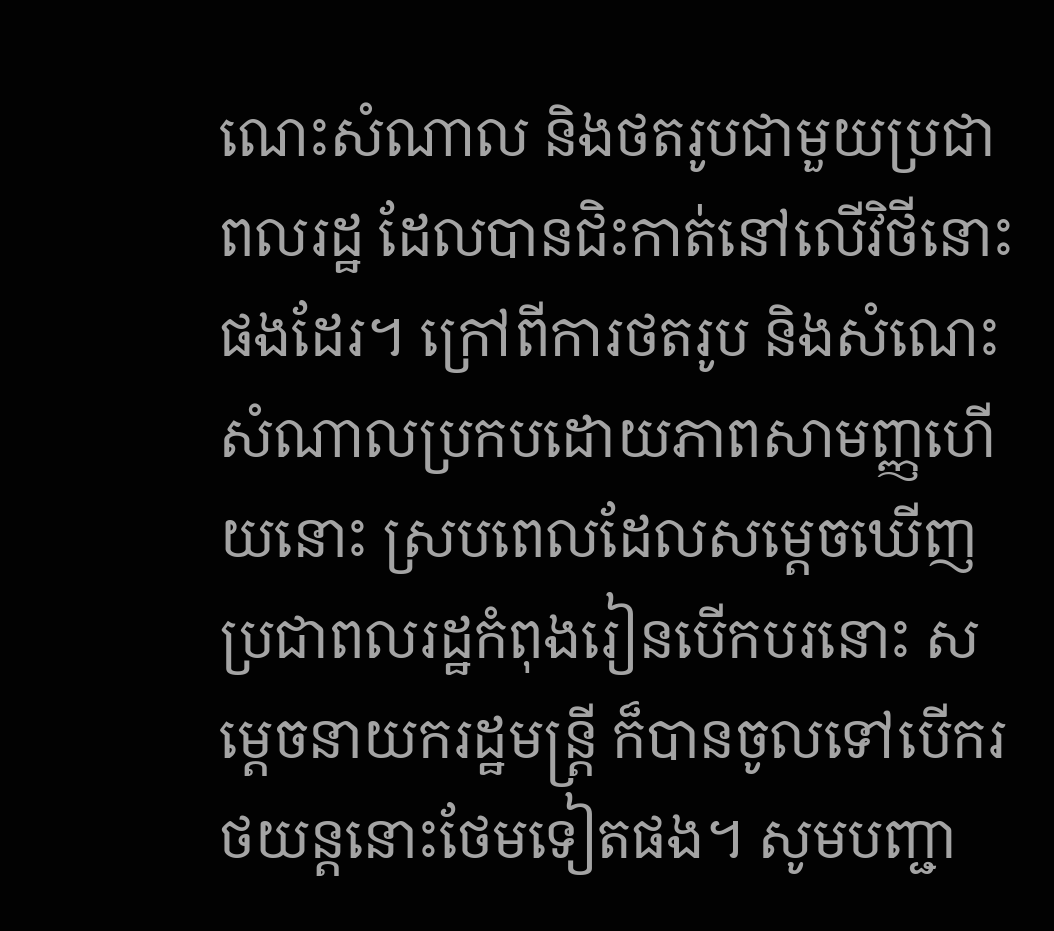ណេះសំណាល និងថតរូបជាមួយប្រជាពលរដ្ឋ ដែលបានជិះកាត់នៅលើវិថីនោះផងដែរ។ ក្រៅពីការថតរូប និងសំណេះសំណាលប្រកបដោយភាពសាមញ្ញហើយនោះ ស្របពេលដែលសម្តេចឃើញប្រជាពលរដ្ឋកំពុងរៀនបើកបរនោះ សម្តេចនាយករដ្ឋមន្រ្តី ក៏បានចូលទៅបើករថយន្តនោះថែមទៀតផង។ សូមបញ្ជា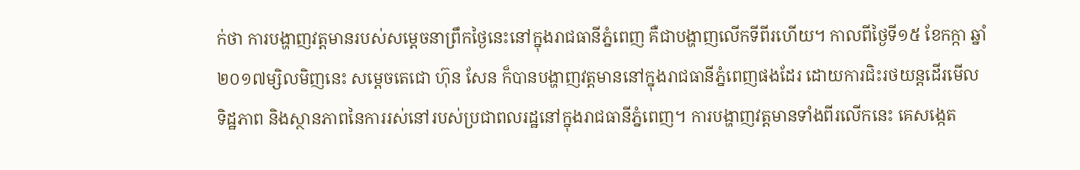ក់ថា ការបង្ហាញវត្តមានរបស់សម្តេចនាព្រឹកថ្ងៃនេះនៅក្នុងរាជធានីភ្នំពេញ គឺជាបង្ហាញលើកទីពីរហើយ។ កាលពីថ្ងៃទី១៥ ខែកក្កា ឆ្នាំ២០១៧ម្សិលមិញនេះ សម្តេចតេជោ ហ៊ុន សែន ក៏បានបង្ហាញវត្តមាននៅក្នុងរាជធានីភ្នំពេញផងដែរ ដោយការជិះរថយន្តដើរមើល ទិដ្ឋភាព និងស្ថានភាពនៃការរស់នៅរបស់ប្រជាពលរដ្ឋនៅក្នុងរាជធានីភ្នំពេញ។ ការបង្ហាញវត្តមានទាំងពីរលើកនេះ គេសង្កេត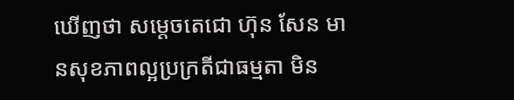ឃើញថា សម្តេចតេជោ ហ៊ុន សែន មានសុខភាពល្អប្រក្រតីជាធម្មតា មិន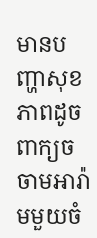មានបញ្ហាសុខភាពដូចពាក្យចចាមអារ៉ាមមួយចំ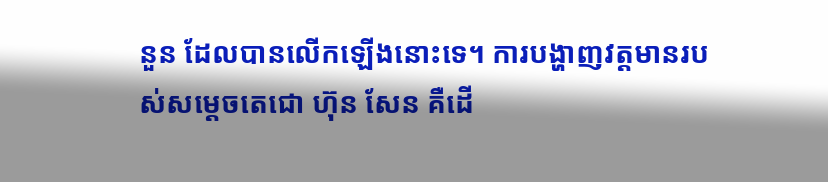នួន ដែលបានលើកឡើងនោះទេ។ ការបង្ហាញវត្តមានរបស់សម្តេចតេជោ ហ៊ុន សែន គឺដើ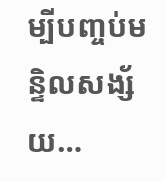ម្បីបញ្ចប់មន្ទិលសង្ស័យ…